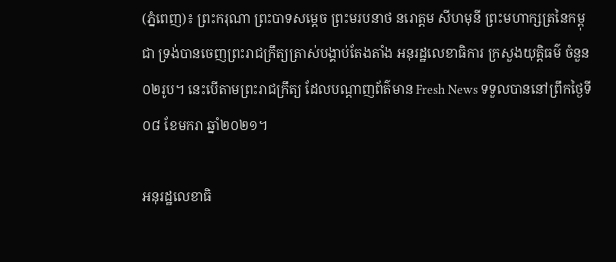(ភ្នំពេញ)៖ ព្រះករុណា ព្រះបាទសម្ដេច ព្រះមរបនាថ នរោត្តម សីហមុនី ព្រះមហាក្សត្រនៃកម្ពុជា ទ្រង់បានចេញព្រះរាជក្រឹត្យត្រាស់បង្គាប់តែងតាំង អនុរដ្ឋលេខាធិការ ក្រសួងយុត្តិធម៌ ចំនួន០២រូប។ នេះបើតាមព្រះរាជក្រឹត្យ ដែលបណ្ដាញព័ត៌មាន Fresh News ទទួលបាននៅព្រឹកថ្ងៃទី០៨ ខែមករា ឆ្នាំ២០២១។

អនុរដ្ឋលេខាធិ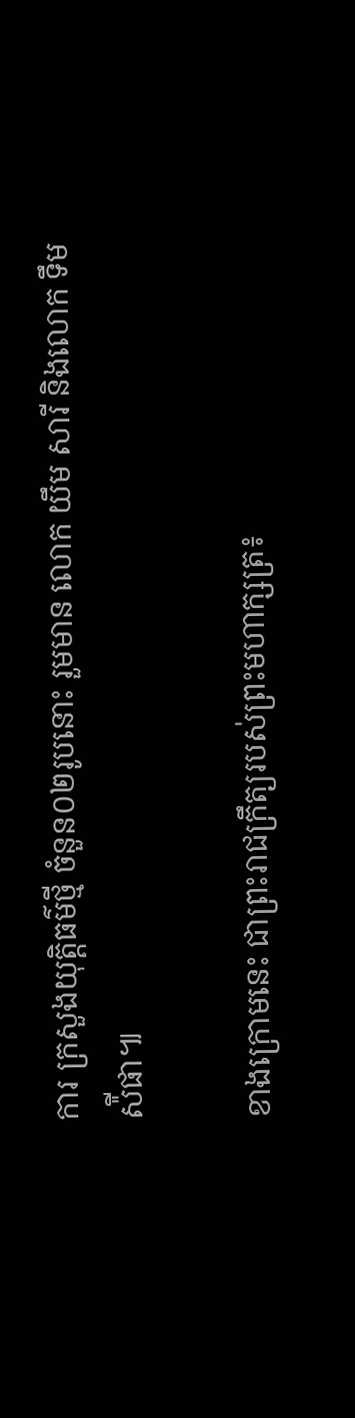ការ ក្រសួងយុត្តិធម៌ថ្មី ចំនួន០២រូបនោះ រួមមាន លោក យឹម សារី និងលោក ទឹម ស៉ីផា៕

ខាងក្រោមនេះ ជាព្រះរាជក្រឹត្យរបស់ព្រះមហាក្សត្រ៖